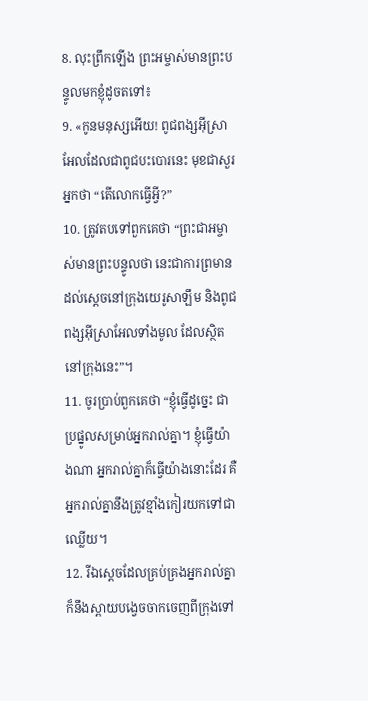8. លុះព្រឹកឡើង ព្រះអម្ចាស់មានព្រះបន្ទូលមកខ្ញុំដូចតទៅ៖
9. «កូនមនុស្សអើយ! ពូជពង្សអ៊ីស្រាអែលដែលជាពូជបះបោរនេះ មុខជាសួរអ្នកថា “តើលោកធ្វើអ្វី?”
10. ត្រូវតបទៅពួកគេថា “ព្រះជាអម្ចាស់មានព្រះបន្ទូលថា នេះជាការព្រមានដល់ស្ដេចនៅក្រុងយេរូសាឡឹម និងពូជពង្សអ៊ីស្រាអែលទាំងមូល ដែលស្ថិតនៅក្រុងនេះ”។
11. ចូរប្រាប់ពួកគេថា “ខ្ញុំធ្វើដូច្នេះ ជាប្រផ្នូលសម្រាប់អ្នករាល់គ្នា។ ខ្ញុំធ្វើយ៉ាងណា អ្នករាល់គ្នាក៏ធ្វើយ៉ាងនោះដែរ គឺអ្នករាល់គ្នានឹងត្រូវខ្មាំងកៀរយកទៅជាឈ្លើយ។
12. រីឯស្ដេចដែលគ្រប់គ្រងអ្នករាល់គ្នា ក៏នឹងស្ពាយបង្វេចចាកចេញពីក្រុងទៅ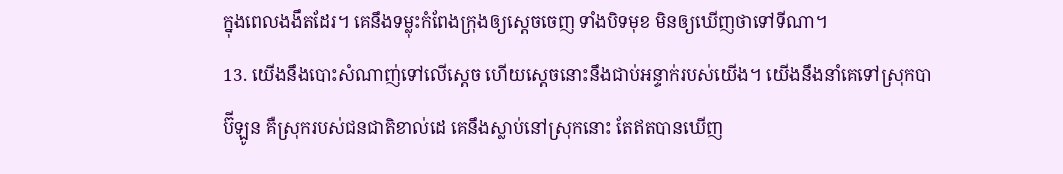ក្នុងពេលងងឹតដែរ។ គេនឹងទម្លុះកំពែងក្រុងឲ្យស្ដេចចេញ ទាំងបិទមុខ មិនឲ្យឃើញថាទៅទីណា។
13. យើងនឹងបោះសំណាញ់ទៅលើស្ដេច ហើយស្ដេចនោះនឹងជាប់អន្ទាក់របស់យើង។ យើងនឹងនាំគេទៅស្រុកបាប៊ីឡូន គឺស្រុករបស់ជនជាតិខាល់ដេ គេនឹងស្លាប់នៅស្រុកនោះ តែឥតបានឃើញ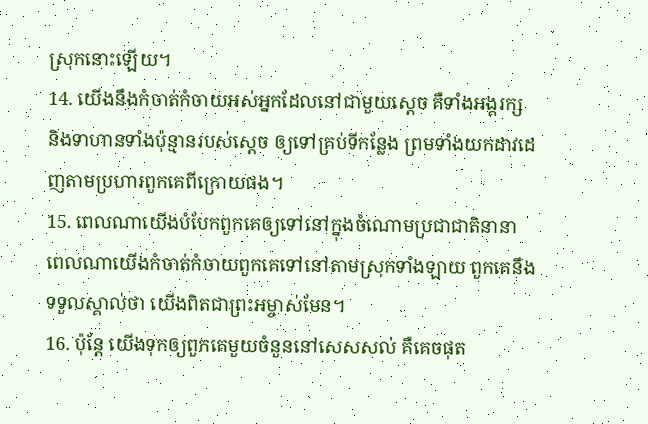ស្រុកនោះឡើយ។
14. យើងនឹងកំចាត់កំចាយអស់អ្នកដែលនៅជាមួយស្ដេច គឺទាំងអង្គរក្ស និងទាហានទាំងប៉ុន្មានរបស់ស្ដេច ឲ្យទៅគ្រប់ទីកន្លែង ព្រមទាំងយកដាវដេញតាមប្រហារពួកគេពីក្រោយផង។
15. ពេលណាយើងបំបែកពួកគេឲ្យទៅនៅក្នុងចំណោមប្រជាជាតិនានា ពេលណាយើងកំចាត់កំចាយពួកគេទៅនៅតាមស្រុកទាំងឡាយ ពួកគេនឹងទទួលស្គាល់ថា យើងពិតជាព្រះអម្ចាស់មែន។
16. ប៉ុន្តែ យើងទុកឲ្យពួកគេមួយចំនួននៅសេសសល់ គឺគេចផុត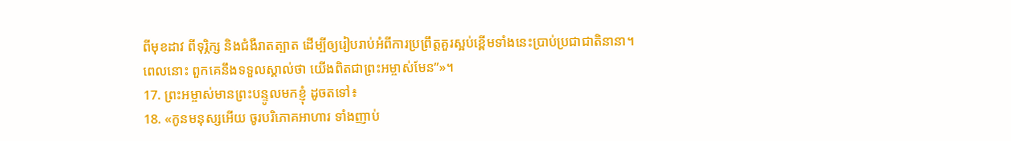ពីមុខដាវ ពីទុរ្ភិក្ស និងជំងឺរាតត្បាត ដើម្បីឲ្យរៀបរាប់អំពីការប្រព្រឹត្តគួរស្អប់ខ្ពើមទាំងនេះប្រាប់ប្រជាជាតិនានា។ ពេលនោះ ពួកគេនឹងទទួលស្គាល់ថា យើងពិតជាព្រះអម្ចាស់មែន”»។
17. ព្រះអម្ចាស់មានព្រះបន្ទូលមកខ្ញុំ ដូចតទៅ៖
18. «កូនមនុស្សអើយ ចូរបរិភោគអាហារ ទាំងញាប់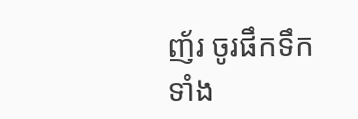ញ័រ ចូរផឹកទឹកទាំង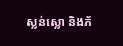ស្លន់ស្លោ និងភ័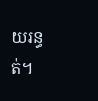យរន្ធត់។